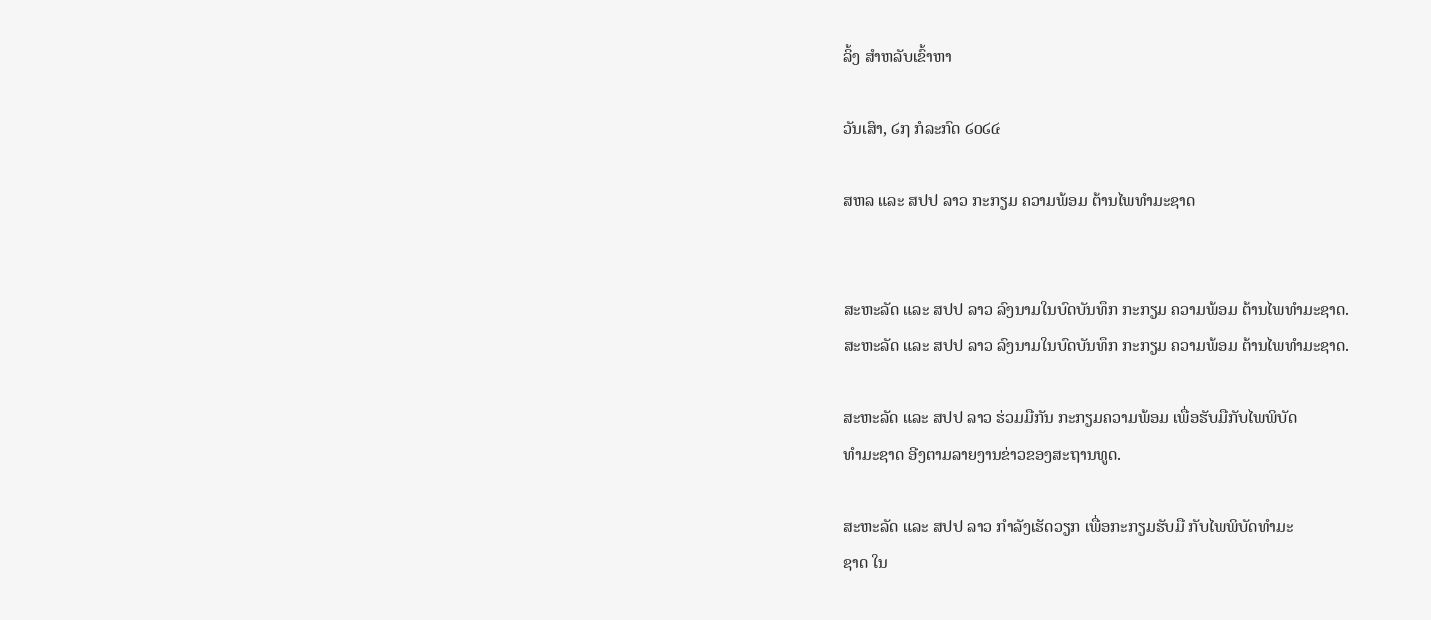ລິ້ງ ສຳຫລັບເຂົ້າຫາ

ວັນເສົາ, ໒໗ ກໍລະກົດ ໒໐໒໔

ສຫລ ແລະ ສປປ ລາວ ກະກຽມ ຄວາມພ້ອມ ຕ້ານໄພທຳມະຊາດ


ສະຫະລັດ ແລະ ສປປ ລາວ ລົງນາມໃນບົດບັນທຶກ ກະກຽມ ຄວາມພ້ອມ ຕ້ານໄພທຳມະຊາດ.
ສະຫະລັດ ແລະ ສປປ ລາວ ລົງນາມໃນບົດບັນທຶກ ກະກຽມ ຄວາມພ້ອມ ຕ້ານໄພທຳມະຊາດ.

ສະຫະລັດ ແລະ ສປປ ລາວ ຮ່ວມມືກັນ ກະກຽມຄວາມພ້ອມ ເພື່ອຮັບມືກັບໄພພິບັດ
ທຳມະຊາດ ອີງຕາມລາຍງານຂ່າວຂອງສະຖານທູດ.

ສະຫະລັດ ແລະ ສປປ ລາວ ກຳລັງເຮັດວຽກ ເພື່ອກະກຽມຮັບມື ກັບໄພພິບັດທຳມະ
ຊາດ ໃນ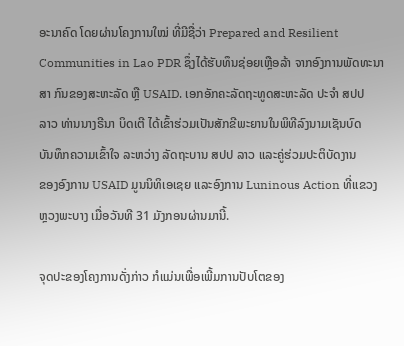ອະນາຄົດ ໂດຍຜ່ານໂຄງການໃໝ່ ທີ່ມີຊື່ວ່າ Prepared and Resilient
Communities in Lao PDR ຊຶ່ງໄດ້ຮັບທຶນຊ່ອຍເຫຼືອລ້າ ຈາກອົງການພັດທະນາ
ສາ ກົນຂອງສະຫະລັດ ຫຼື USAID. ເອກອັກຄະລັດຖະທູດສະຫະລັດ ປະຈຳ ສປປ
ລາວ ທ່ານນາງຣີນາ ບິດເຕີ ໄດ້ເຂົ້າຮ່ວມເປັນສັກຂີພະຍານໃນພິທີລົງນາມເຊັນບົດ
ບັນທຶກຄວາມເຂົ້າໃຈ ລະຫວ່າງ ລັດຖະບານ ສປປ ລາວ ແລະຄູ່ຮ່ວມປະຕິບັດງານ
ຂອງອົງການ USAID ມູນນິທິເອເຊຍ ແລະອົງການ Luninous Action ທີ່ແຂວງ
ຫຼວງພະບາງ ເມື່ອວັນທີ 31 ມັງກອນຜ່ານມານີ້.

ຈຸດປະຂອງໂຄງການດັ່ງກ່າວ ກໍແມ່ນເພື່ອເພີ້ມການປັບໂຕຂອງ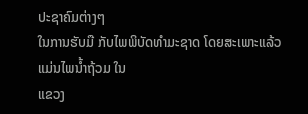ປະຊາຄົມຕ່າງໆ
ໃນການຮັບມື ກັບໄພພິບັດທຳມະຊາດ ໂດຍສະເພາະແລ້ວ ແມ່ນໄພນ້ຳຖ້ວມ ໃນ
ແຂວງ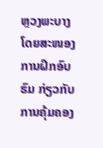ຫຼວງພະບາງ ໂດຍສະໜອງ ການຝຶກອົບຮົມ ກ່ຽວກັບການຄຸ້ມຄອງ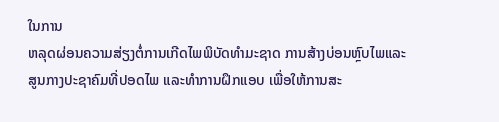ໃນການ
ຫລຸດຜ່ອນຄວາມສ່ຽງຕໍ່ການເກີດໄພພິບັດທຳມະຊາດ ການສ້າງບ່ອນຫຼົບໄພແລະ
ສູນກາງປະຊາຄົມທີ່ປອດໄພ ແລະທຳການຝຶກແອບ ເພື່ອໃຫ້ການສະ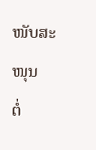ໜັບສະໜຸນ
ຕໍ່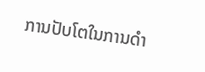ການປັບໂຕໃນການດຳ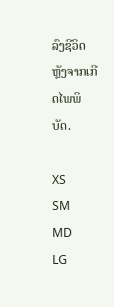ລົງຊີວິດຫຼັງຈາກເກີດໄພພິບັດ.

XS
SM
MD
LG